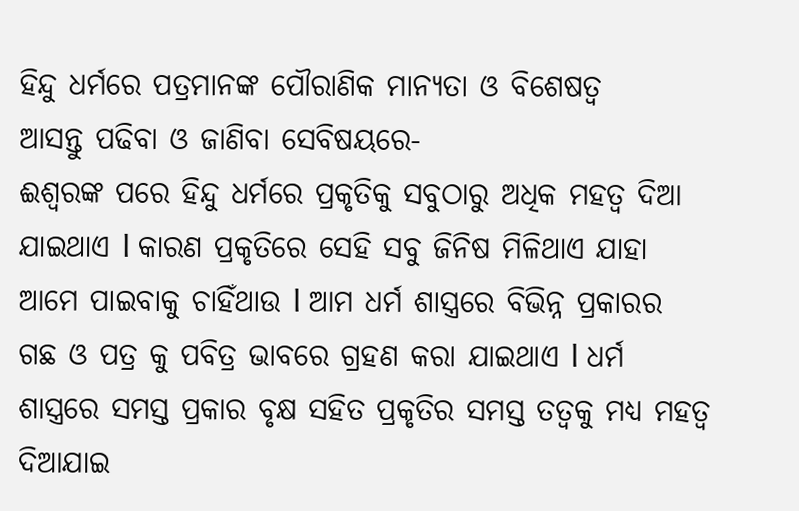ହିନ୍ଦୁ ଧର୍ମରେ ପତ୍ରମାନଙ୍କ ପୌରାଣିକ ମାନ୍ୟତା ଓ ବିଶେଷତ୍ୱ
ଆସନ୍ତୁ ପଢିବା ଓ ଜାଣିବା ସେବିଷୟରେ-
ଈଶ୍ୱରଙ୍କ ପରେ ହିନ୍ଦୁ ଧର୍ମରେ ପ୍ରକୃତିକୁ ସବୁଠାରୁ ଅଧିକ ମହତ୍ୱ ଦିଆ ଯାଇଥାଏ l କାରଣ ପ୍ରକୃତିରେ ସେହି ସବୁ ଜିନିଷ ମିଳିଥାଏ ଯାହା ଆମେ ପାଇବାକୁ ଚାହିଁଥାଉ l ଆମ ଧର୍ମ ଶାସ୍ତ୍ରରେ ବିଭିନ୍ନ ପ୍ରକାରର ଗଛ ଓ ପତ୍ର କୁ ପବିତ୍ର ଭାବରେ ଗ୍ରହଣ କରା ଯାଇଥାଏ l ଧର୍ମ ଶାସ୍ତ୍ରରେ ସମସ୍ତ ପ୍ରକାର ବୃକ୍ଷ ସହିତ ପ୍ରକୃତିର ସମସ୍ତ ତତ୍ଵକୁ ମଧ୍ୟ ମହତ୍ୱ ଦିଆଯାଇ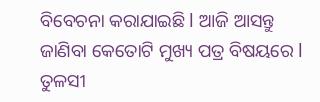ବିବେଚନା କରାଯାଇଛି l ଆଜି ଆସନ୍ତୁ ଜାଣିବା କେତୋଟି ମୁଖ୍ୟ ପତ୍ର ବିଷୟରେ l
ତୁଳସୀ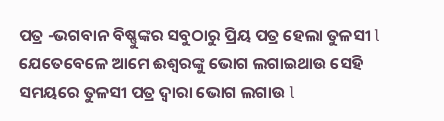ପତ୍ର -ଭଗବାନ ବିଷ୍ଣୁଙ୍କର ସବୁଠାରୁ ପ୍ରିୟ ପତ୍ର ହେଲା ତୁଳସୀ l ଯେତେବେଳେ ଆମେ ଈଶ୍ୱରଙ୍କୁ ଭୋଗ ଲଗାଇଥାଉ ସେହି ସମୟରେ ତୁଳସୀ ପତ୍ର ଦ୍ୱାରା ଭୋଗ ଲଗାଉ l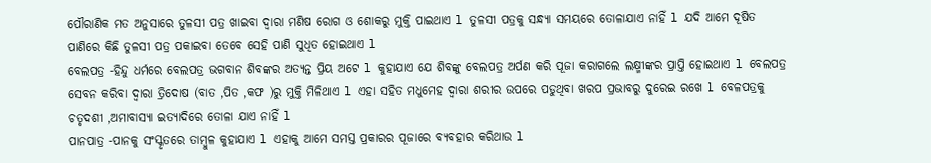ପୌରାଣିକ ମତ ଅନୁସାରେ ତୁଳସୀ ପତ୍ର ଖାଇବା ଦ୍ୱାରା ମଣିଷ ରୋଗ ଓ ଶୋକରୁ ମୁକ୍ତି ପାଇଥାଏ l ତୁଳସୀ ପତ୍ରକୁ ସନ୍ଧ୍ୟା ସମୟରେ ତୋଳାଯାଏ ନାହିଁ l ଯଦି ଆମେ ଦୂଷିତ ପାଣିରେ କିଛି ତୁଳସୀ ପତ୍ର ପକାଇବା ତେବେ ସେହି ପାଣି ସୁଧିତ ହୋଇଥାଏ l
ବେଲପତ୍ର -ହିନ୍ଦୁ ଧର୍ମରେ ବେଲପତ୍ର ଭଗବାନ ଶିବଙ୍କର ଅତ୍ୟନ୍ତ ପ୍ରିୟ ଅଟେ l କୁହାଯାଏ ଯେ ଶିବଙ୍କୁ ବେଲପତ୍ର ଅର୍ପଣ କରି ପୂଜା କରାଗଲେ ଲକ୍ଷ୍ମୀଙ୍କର ପ୍ରାପ୍ତି ହୋଇଥାଏ l ବେଲପତ୍ର ସେବନ କରିବା ଦ୍ୱାରା ତ୍ରିଦୋଷ (ବାତ ,ପିତ ,କଫ )ରୁ ମୁକ୍ତି ମିଳିଥାଏ l ଏହା ସହିତ ମଧୁମେହ ଦ୍ୱାରା ଶରୀର ଉପରେ ପଡୁଥିବା ଖରପ ପ୍ରଭାବରୁ ଦୁରେଇ ରଖେ l ବେଳପତ୍ରକୁ ଚତୃଦଶୀ ,ଅମାବାସ୍ୟା ଇତ୍ୟାଦିରେ ତୋଳା ଯାଏ ନାହିଁ l
ପାନପାତ୍ର -ପାନକୁ ସଂସ୍କୃତରେ ତାମ୍ବୁଳ କୁହାଯାଏ l ଏହାକୁ ଆମେ ସମସ୍ତ ପ୍ରକାରର ପୂଜାରେ ବ୍ୟବହାର କରିଥାଉ l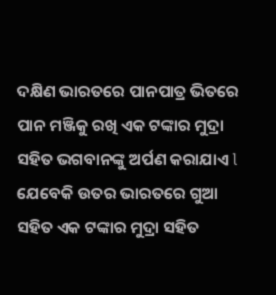ଦକ୍ଷିଣ ଭାରତରେ ପାନପାତ୍ର ଭିତରେ ପାନ ମଞ୍ଜିକୁ ରଖି ଏକ ଟଙ୍କାର ମୁଦ୍ରା ସହିତ ଭଗବାନଙ୍କୁ ଅର୍ପଣ କରାଯାଏ l ଯେବେକି ଉତର ଭାରତରେ ଗୁଆ ସହିତ ଏକ ଟଙ୍କାର ମୁଦ୍ରା ସହିତ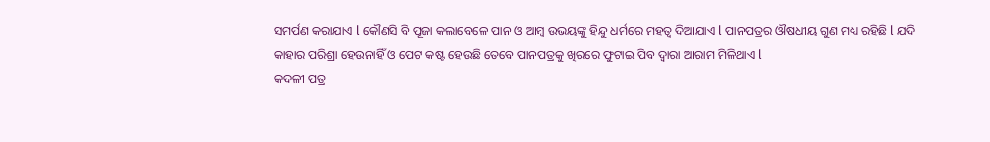ସମର୍ପଣ କରାଯାଏ l କୌଣସି ବି ପୂଜା କଲାବେଳେ ପାନ ଓ ଆମ୍ବ ଉଭୟଙ୍କୁ ହିନ୍ଦୁ ଧର୍ମରେ ମହତ୍ୱ ଦିଆଯାଏ l ପାନପତ୍ରର ଔଷଧୀୟ ଗୁଣ ମଧ୍ୟ ରହିଛି l ଯଦି କାହାର ପରିଶ୍ରା ହେଉନାହିଁ ଓ ପେଟ କଷ୍ଟ ହେଉଛି ତେବେ ପାନପତ୍ରକୁ ଖିରରେ ଫୁଟାଇ ପିବ ଦ୍ୱାରା ଆରାମ ମିଳିଥାଏ l
କଦଳୀ ପତ୍ର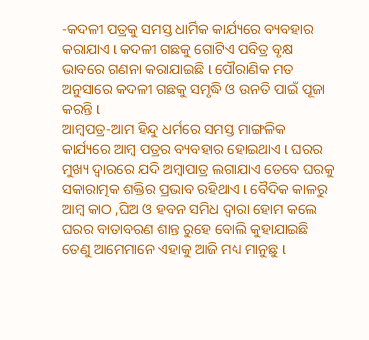-କଦଳୀ ପତ୍ରକୁ ସମସ୍ତ ଧାର୍ମିକ କାର୍ଯ୍ୟରେ ବ୍ୟବହାର କରାଯାଏ l କଦଳୀ ଗଛକୁ ଗୋଟିଏ ପବିତ୍ର ବୃକ୍ଷ ଭାବରେ ଗଣନା କରାଯାଇଛି l ପୌରାଣିକ ମତ ଅନୁସାରେ କଦଳୀ ଗଛକୁ ସମୃଦ୍ଧି ଓ ଉନତି ପାଇଁ ପୂଜା କରନ୍ତି l
ଆମ୍ବପତ୍ର-ଆମ ହିନ୍ଦୁ ଧର୍ମରେ ସମସ୍ତ ମାଙ୍ଗଳିକ କାର୍ଯ୍ୟରେ ଆମ୍ବ ପତ୍ରର ବ୍ୟବହାର ହୋଇଥାଏ l ଘରର ମୁଖ୍ୟ ଦ୍ୱାରରେ ଯଦି ଅମ୍ବାପାତ୍ର ଲଗାଯାଏ ତେବେ ଘରକୁ ସକାରାତ୍ମକ ଶକ୍ତିର ପ୍ରଭାବ ରହିଥାଏ l ବୈଦିକ କାଳରୁ ଆମ୍ବ କାଠ ,ଘିଅ ଓ ହବନ ସମିଧ ଦ୍ୱାରା ହୋମ କଲେ ଘରର ବାତାବରଣ ଶାନ୍ତ ରୁହେ ବୋଲି କୁହାଯାଇଛି ତେଣୁ ଆମେମାନେ ଏହାକୁ ଆଜି ମଧ୍ୟ ମାନୁଛୁ l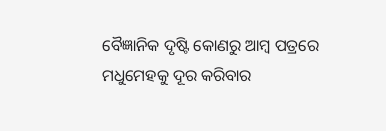ବୈଜ୍ଞାନିକ ଦୃଷ୍ଟି କୋଣରୁ ଆମ୍ବ ପତ୍ରରେ ମଧୁମେହକୁ ଦୂର କରିବାର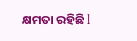କ୍ଷମତା ରହିଛି l